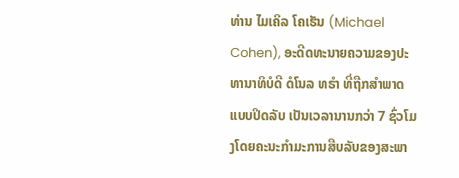ທ່ານ ໄມເຄິລ ໂຄເຮັນ (Michael Cohen), ອະດີດທະນາຍຄວາມຂອງປະທານາທິບໍດີ ດໍໂນລ ທຣຳ ທີ່ຖືກສຳພາດແບບປິດລັບ ເປັນເວລານານກວ່າ 7 ຊົ່ວໂມງໂດຍຄະນະກຳມະການສືບລັບຂອງສະພາ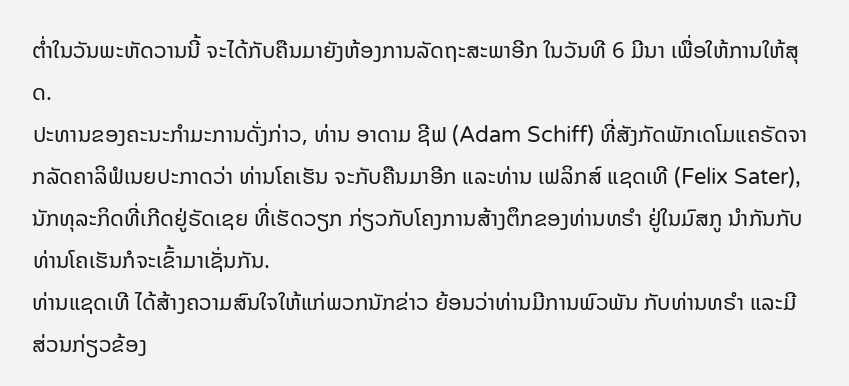ຕ່ຳໃນວັນພະຫັດວານນີ້ ຈະໄດ້ກັບຄືນມາຍັງຫ້ອງການລັດຖະສະພາອີກ ໃນວັນທີ 6 ມີນາ ເພື່ອໃຫ້ການໃຫ້ສຸດ.
ປະທານຂອງຄະນະກຳມະການດັ່ງກ່າວ, ທ່ານ ອາດາມ ຊີຟ (Adam Schiff) ທີ່ສັງກັດພັກເດໂມແຄຣັດຈາກລັດຄາລິຟໍເນຍປະກາດວ່າ ທ່ານໂຄເຮັນ ຈະກັບຄືນມາອີກ ແລະທ່ານ ເຟລິກສ໌ ແຊດເທີ (Felix Sater), ນັກທຸລະກິດທີ່ເກີດຢູ່ຣັດເຊຍ ທີ່ເຮັດວຽກ ກ່ຽວກັບໂຄງການສ້າງຕຶກຂອງທ່ານທຣຳ ຢູ່ໃນມົສກູ ນຳກັນກັບທ່ານໂຄເຮັນກໍຈະເຂົ້າມາເຊັ່ນກັນ.
ທ່ານແຊດເທີ ໄດ້ສ້າງຄວາມສົນໃຈໃຫ້ແກ່ພວກນັກຂ່າວ ຍ້ອນວ່າທ່ານມີການພົວພັນ ກັບທ່ານທຣຳ ແລະມີສ່ວນກ່ຽວຂ້ອງ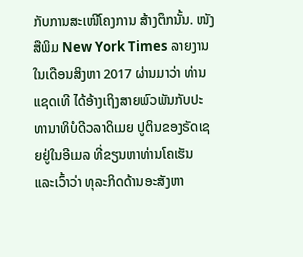ກັບການສະເໜີໂຄງການ ສ້າງຕຶກນັ້ນ. ໜັງສືພິມ New York Times ລາຍງານໃນເດືອນສິງຫາ 2017 ຜ່ານມາວ່າ ທ່ານ ແຊດເທີ ໄດ້ອ້າງເຖິງສາຍພົວພັນກັບປະທານາທິບໍດີວລາດິເມຍ ປູຕິນຂອງຣັດເຊຍຢູ່ໃນອີເມລ ທີ່ຂຽນຫາທ່ານໂຄເຮັນ ແລະເວົ້າວ່າ ທຸລະກິດດ້ານອະສັງຫາ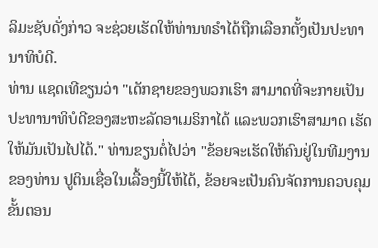ລິມະຊັບດັ່ງກ່າວ ຈະຊ່ວຍເຮັດໃຫ້ທ່ານທຣຳໄດ້ຖືກເລືອກຕັ້ງເປັນປະທານາທິບໍດີ.
ທ່ານ ແຊດເທີຂຽນວ່າ "ເດັກຊາຍຂອງພວກເຮົາ ສາມາດທີ່ຈະກາຍເປັນປະທານາທິບໍດີຂອງສະຫະລັດອາເມຣິກາໄດ້ ແລະພວກເຮົາສາມາດ ເຮັດໃຫ້ມັນເປັນໄປໄດ້." ທ່ານຂຽນຕໍ່ໄປວ່າ "ຂ້ອຍຈະເຮັດໃຫ້ຄົນຢູ່ໃນທີມງານຂອງທ່ານ ປູຕິນເຊື່ອໃນເລື້ອງນີ້ໃຫ້ໄດ້, ຂ້ອຍຈະເປັນຄົນຈັດການຄວບຄຸມຂັ້ນຕອນ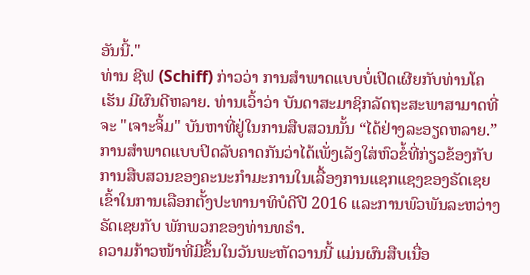ອັນນີ້."
ທ່ານ ຊີຟ (Schiff) ກ່າວວ່າ ການສຳພາດແບບບໍ່ເປີດເຜີຍກັບທ່ານໂຄເຮັນ ມີຜົນດີຫລາຍ. ທ່ານເວົ້າວ່າ ບັນດາສະມາຊິກລັດຖະສະພາສາມາດທີ່ຈະ "ເຈາະຈິ້ມ" ບັນຫາທີ່ຢູ່ໃນການສືບສວນນັ້ນ “ໄດ້ຢ່າງລະອຽດຫລາຍ.”
ການສຳພາດແບບປິດລັບຄາດກັນວ່າໄດ້ເພັ່ງເລັງໃສ່ຫົວຂໍ້ທີ່ກ່ຽວຂ້ອງກັບການສືບສວນຂອງຄະນະກຳມະການໃນເລື້ອງການແຊກແຊງຂອງຣັດເຊຍເຂົ້າໃນການເລືອກຕັ້ງປະທານາທິບໍດີປີ 2016 ແລະການພົວພັນລະຫວ່າງຣັດເຊຍກັບ ພັກພວກຂອງທ່ານທຣຳ.
ຄວາມກ້າວໜ້າທີ່ມີຂຶ້ນໃນວັນພະຫັດວານນີ້ ແມ່ນຜົນສືບເນື່ອ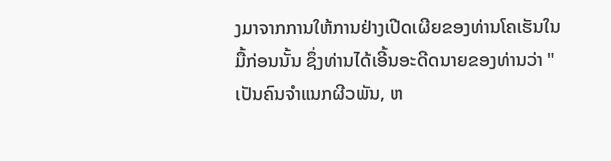ງມາຈາກການໃຫ້ການຢ່າງເປີດເຜີຍຂອງທ່ານໂຄເຮັນໃນມື້ກ່ອນນັ້ນ ຊຶ່ງທ່ານໄດ້ເອີ້ນອະດີດນາຍຂອງທ່ານວ່າ "ເປັນຄົນຈຳແນກຜີວພັນ, ຫ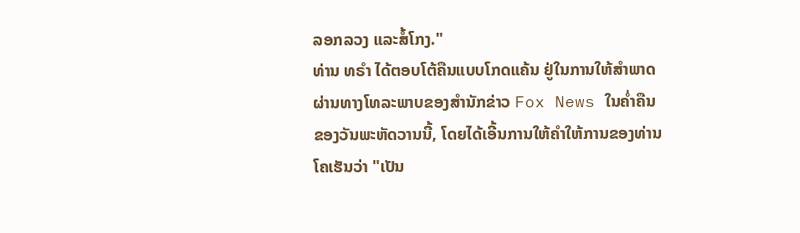ລອກລວງ ແລະສໍ້ໂກງ."
ທ່ານ ທຣຳ ໄດ້ຕອບໂຕ້ຄືນແບບໂກດແຄ້ນ ຢູ່ໃນການໃຫ້ສຳພາດຜ່ານທາງໂທລະພາບຂອງສຳນັກຂ່າວ Fox News ໃນຄ່ຳຄືນຂອງວັນພະຫັດວານນີ້, ໂດຍໄດ້ເອີ້ນການໃຫ້ຄຳໃຫ້ການຂອງທ່ານໂຄເຮັນວ່າ "ເປັນ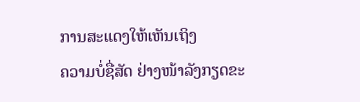ການສະແດງໃຫ້ເຫັນເຖິງ
ຄວາມບໍ່ຊື່ສັດ ຢ່າງໜ້າລັງກຽດຂະ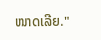ໜາດເລີຍ."